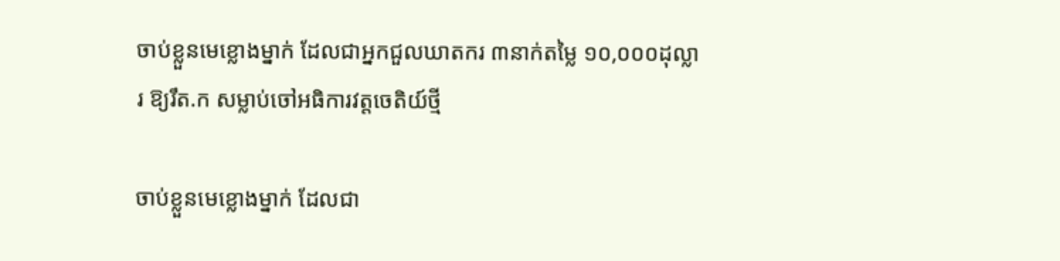ចាប់ខ្លួនមេខ្លោងម្នាក់ ដែលជាអ្នកជួលឃាតករ ៣នាក់តម្លៃ ១០,០០០ដុល្លារ ឱ្យរឹត.ក សម្លាប់ចៅអធិការវត្តចេតិយ៍ថ្មី

ចាប់ខ្លួនមេខ្លោងម្នាក់ ដែលជា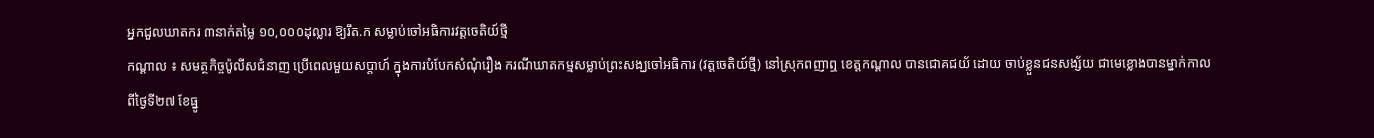អ្នកជួលឃាតករ ៣នាក់តម្លៃ ១០,០០០ដុល្លារ ឱ្យរឹត.ក សម្លាប់ចៅអធិការវត្តចេតិយ៍ថ្មី
កណ្ដាល ៖ សមត្ថកិច្ចប៉ូលីសជំនាញ ប្រើពេលមួយសប្តាហ៍ ក្នុងការបំបែកសំណុំរឿង ករណីឃាតកម្មសម្លាប់ព្រះសង្ឃចៅអធិការ (វត្តចេតិយ៍ថ្មី) នៅស្រុកពញាឮ ខេត្តកណ្ដាល បានជោគជយ័ ដោយ ចាប់ខ្លួនជនសង្ស័យ ជាមេខ្លោងបានម្នាក់កាលពីថ្ងៃទី២៧ ខែធ្នូ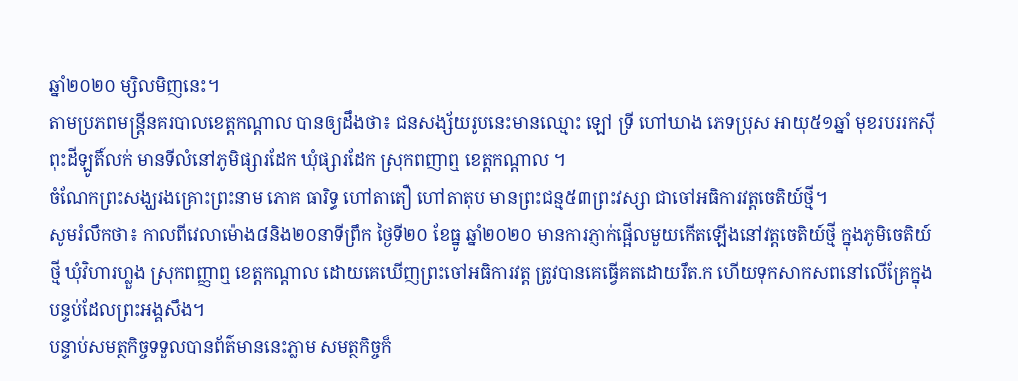ឆ្នាំ២០២០ ម្សិលមិញនេះ។
តាមប្រភពមន្ត្រីនគរបាលខេត្តកណ្ដាល បានឲ្យដឹងថា៖ ជនសង្ស័យរូបនេះមានឈ្មោះ ឡៅ ទ្រី ហៅឃាង ភេទប្រុស អាយុ៥១ឆ្នាំ មុខរបររកស៊ីពុះដីឡូតិ៍លក់ មានទីលំនៅភូមិផ្សារដែក ឃុំផ្សារដែក ស្រុកពញាឮ ខេត្តកណ្ដាល ។
ចំណែកព្រះសង្ឃរងគ្រោះព្រះនាម ភោគ ធារិទ្ធ ហៅតាតឿ ហៅតាតុប មានព្រះជន្ម៥៣ព្រះវស្សា ជាចៅអធិការវត្តចេតិយ៍ថ្មី។
សូមរំលឹកថា៖ កាលពីវេលាម៉ោង៨និង២០នាទីព្រឹក ថ្ងៃទី២០ ខែធ្នូ ឆ្នាំ២០២០ មានការភ្ញាក់ផ្អើលមួយកើតឡើងនៅវត្តចេតិយ៍ថ្មី ក្នុងភូមិចេតិយ៍ថ្មី ឃុំវិហារហ្លួង ស្រុកពញ្ញាឮ ខេត្តកណ្តាល ដោយគេឃើញព្រះចៅអធិការវត្ត ត្រូវបានគេធ្វើគតដោយរឹត.ក ហើយទុកសាកសពនៅលើគ្រែក្នុងបន្ទប់ដែលព្រះអង្គសឹង។
បន្ទាប់សមត្ថកិច្ចទទួលបានព័ត៌មាននេះភ្លាម សមត្ថកិច្ចក៏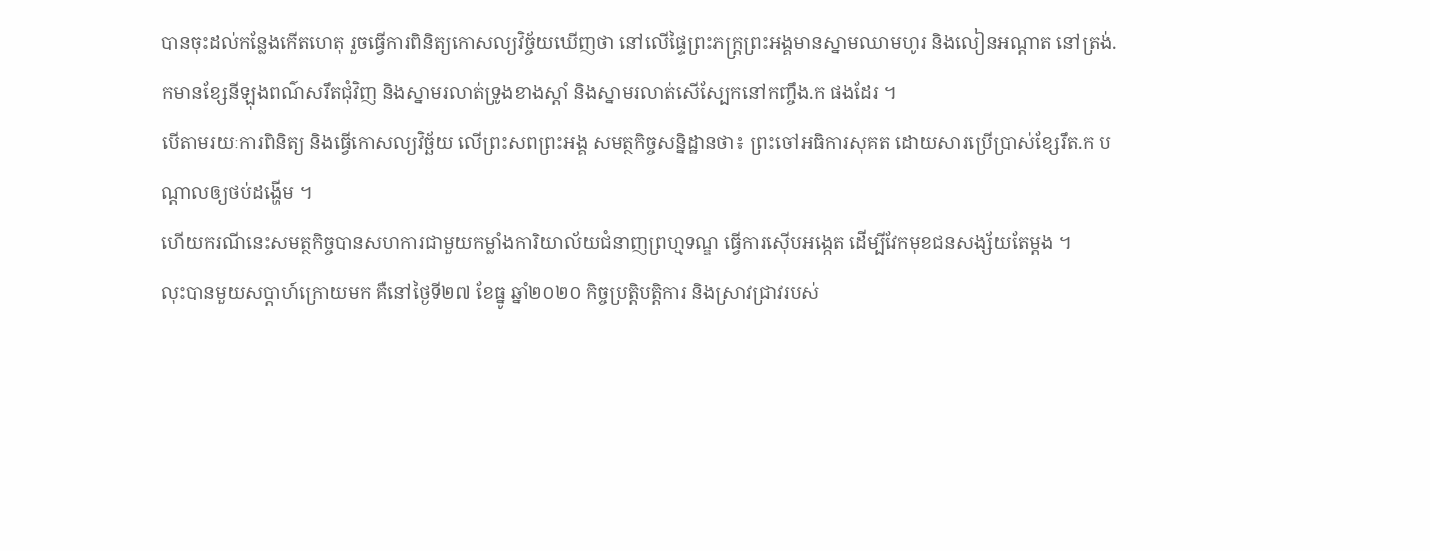បានចុះដល់កន្លែងកើតហេតុ រួចធ្វើការពិនិត្យកោសល្យវិច្ច័យឃើញថា នៅលើផ្ទៃព្រះភក្ត្រព្រះអង្គមានស្នាមឈាមហូរ និងលៀនអណ្តាត នៅត្រង់.កមានខ្សែនីឡុងពណ៌សរឹតជុំវិញ និងស្នាមរលាត់ទ្រូងខាងស្តាំ និងស្នាមរលាត់សើស្បែកនៅកញ្ចឹង.ក ផងដែរ ។
បើតាមរយៈការពិនិត្យ និងធ្វើកោសល្យវិច្ឆ័យ លើព្រះសពព្រះអង្គ សមត្ថកិច្ចសន្និដ្ឋានថា៖ ព្រះចៅអធិការសុគត ដោយសារប្រើប្រាស់ខ្សែរឹត.ក បណ្តាលឲ្យថប់ដង្ហើម ។
ហើយករណីនេះសមត្ថកិច្ចបានសហការជាមួយកម្លាំងការិយាល័យជំនាញព្រហ្មទណ្ឌ ធ្វើការស៊ើបអង្កេត ដើម្បីវែកមុខជនសង្ស័យតែម្តង ។
លុះបានមួយសប្តាហ៍ក្រោយមក គឺនៅថ្ងៃទី២៧ ខែធ្នូ ឆ្នាំ២០២០ កិច្ចប្រត្តិបត្តិការ និងស្រាវជ្រាវរបស់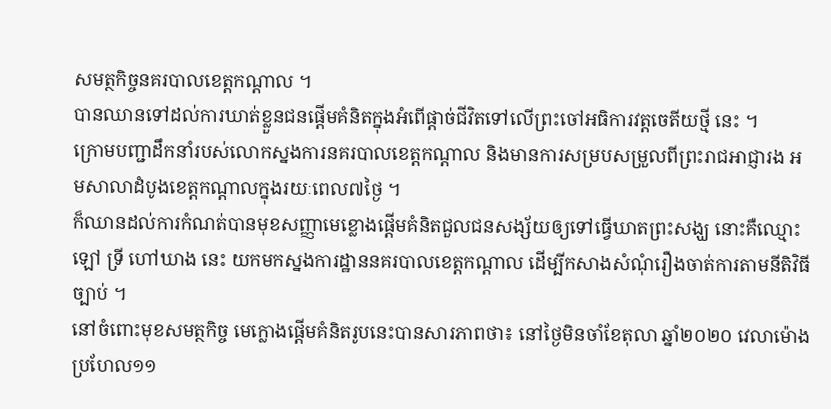សមត្ថកិច្ចនគរបាលខេត្តកណ្តាល ។
បានឈានទៅដល់ការឃាត់ខ្លួនជនផ្តើមគំនិតក្នុងអំពើផ្តាច់ជីវិតទៅលើព្រះចៅអធិការវត្តចេតីយថ្មី នេះ ។
ក្រោមបញ្ជាដឹកនាំរបស់លោកស្នងការនគរបាលខេត្តកណ្តាល និងមានការសម្របសម្រួលពីព្រះរាជអាជ្ញារង អមសាលាដំបូងខេត្តកណ្តាលក្នុងរយៈពេល៧ថ្ងៃ ។
ក៏ឈានដល់ការកំណត់បានមុខសញ្ញាមេខ្លោងផ្ដើមគំនិតជួលជនសង្ស័យឲ្យទៅធ្វើឃាតព្រះសង្ឃ នោះគឺឈ្មោះ ឡៅ ទ្រី ហៅឃាង នេះ យកមកស្នងការដ្ឋាននគរបាលខេត្តកណ្ដាល ដើម្បីកសាងសំណុំរឿងចាត់ការតាមនីតិវិធីច្បាប់ ។
នៅចំពោះមុខសមត្ថកិច្ច មេក្លោងផ្តើមគំនិតរូបនេះបានសារភាពថា៖ នៅថ្ងៃមិនចាំខែតុលា ឆ្នាំ២០២០ វេលាម៉ោងប្រហែល១១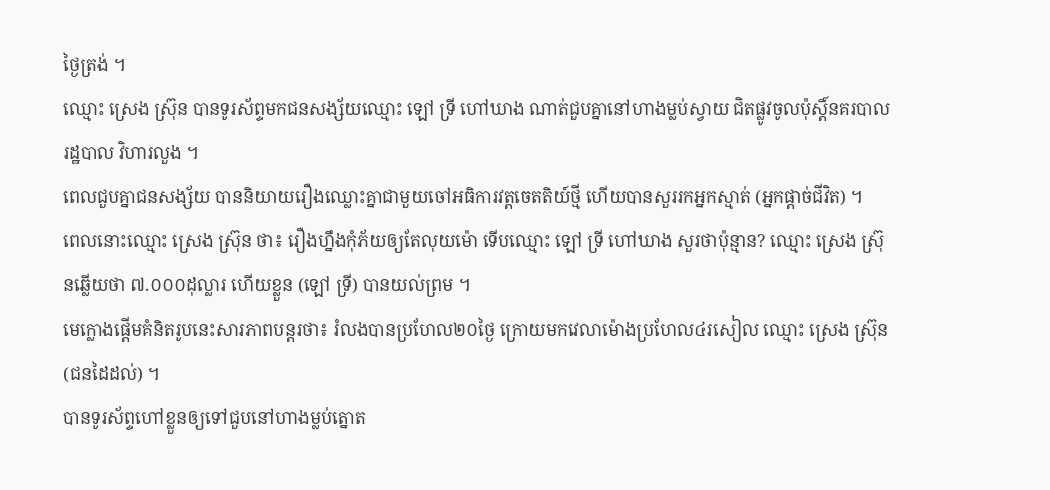ថ្ងៃត្រង់ ។
ឈ្មោះ ស្រេង ស្រ៊ុន បានទូរស័ព្ទមកជនសង្ស័យឈ្មោះ ឡៅ ទ្រី ហៅឃាង ណាត់ជួបគ្នានៅហាងម្លប់ស្វាយ ជិតផ្លូវចូលប៉ុស្តិ៍នគរបាលរដ្ឋបាល វិហារលួង ។
ពេលជួបគ្នាជនសង្ស័យ បាននិយាយរឿងឈ្លោះគ្នាជាមួយចៅអធិការវត្តចេតតិយ៍ថ្មី ហើយបានសួររកអ្នកស្មាត់ (អ្នកផ្តាច់ជីវិត) ។
ពេលនោះឈ្មោះ ស្រេង ស្រ៊ុន ថា៖ រឿងហ្នឹងកុំភ័យឲ្យតែលុយម៉ោ ទើបឈ្មោះ ឡៅ ទ្រី ហៅឃាង សួរថាប៉ុន្មាន? ឈ្មោះ ស្រេង ស្រ៊ុនឆ្លើយថា ៧.០០០ដុល្លារ ហើយខ្លួន (ឡៅ ទ្រី) បានយល់ព្រម ។
មេក្លោងផ្តើមគំនិតរូបនេះសារភាពបន្តរថា៖ រំលងបានប្រហែល២០ថ្ងៃ ក្រោយមកវេលាម៉ោងប្រហែល៤រសៀល ឈ្មោះ ស្រេង ស្រ៊ុន (ជនដៃដល់) ។
បានទូរស័ព្ទហៅខ្លួនឲ្យទៅជួបនៅហាងម្លប់ត្នោត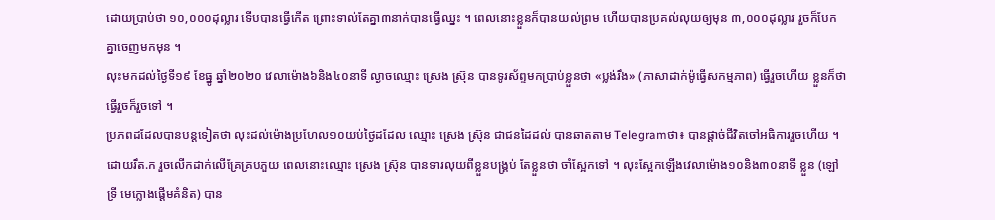ដោយប្រាប់ថា ១០,០០០ដុល្លារ ទើបបានធ្វើកើត ព្រោះទាល់តែគ្នា៣នាក់បានធ្វើឈ្នះ ។ ពេលនោះខ្លួនក៏បានយល់ព្រម ហើយបានប្រគល់លុយឲ្យមុន ៣,០០០ដុល្លារ រួចក៏បែកគ្នាចេញមកមុន ។
លុះមកដល់ថ្ងៃទី១៩ ខែធ្នូ ឆ្នាំ២០២០ វេលាម៉ោង៦និង៤០នាទី ល្ងាចឈ្មោះ ស្រេង ស្រ៊ុន បានទូរស័ព្ទមកប្រាប់ខ្លួនថា «ប្លង់រឹង» (ភាសាដាក់ម៉ូធ្វើសកម្មភាព) ធ្វើរួចហើយ ខ្លួនក៏ថា ធ្វើរួចក៏រួចទៅ ។
ប្រភពដដែលបានបន្តទៀតថា លុះដល់ម៉ោងប្រហែល១០យប់ថ្ងៃដដែល ឈ្មោះ ស្រេង ស្រ៊ុន ជាជនដៃដល់ បានឆាតតាម Telegramថា៖ បានផ្តាច់ជីវិតចៅអធិការរួចហើយ ។
ដោយរឹត.ក រួចលើកដាក់លើគ្រែគ្របភួយ ពេលនោះឈ្មោះ ស្រេង ស្រ៊ុន បានទារលុយពីខ្លួនបង្គ្រប់ តែខ្លួនថា ចាំស្អែកទៅ ។ លុះស្អែកឡើងវេលាម៉ោង១០និង៣០នាទី ខ្លួន (ឡៅ ទ្រី មេក្លោងផ្តើមគំនិត) បាន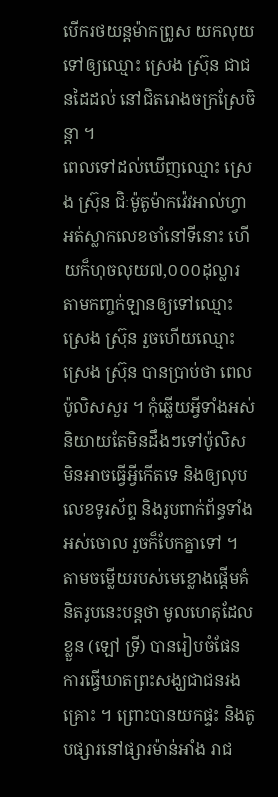បើករថយន្តម៉ាកព្រូស យកលុយទៅឲ្យឈ្មោះ ស្រេង ស្រ៊ុន ជាជនដៃដល់ នៅជិតរោងចក្រស្រែចិន្តា ។
ពេលទៅដល់ឃើញឈ្មោះ ស្រេង ស្រ៊ុន ជិៈម៉ូតូម៉ាកវ៉េវអាល់ហ្វា អត់ស្លាកលេខចាំនៅទីនោះ ហើយក៏ហុចលុយ៧,០០០ដុល្លារ តាមកញ្ចក់ឡានឲ្យទៅឈ្មោះ ស្រេង ស្រ៊ុន រួចហើយឈ្មោះ ស្រេង ស្រ៊ុន បានប្រាប់ថា ពេលប៉ូលិសសួរ ។ កុំឆ្លើយអ្វីទាំងអស់ និយាយតែមិនដឹងៗទៅប៉ូលិសមិនអាចធ្វើអ្វីកើតទេ និងឲ្យលុបលេខទូរស័ព្ទ និងរូបពាក់ព័ន្ធទាំងអស់ចោល រួចក៏បែកគ្នាទៅ ។
តាមចម្លើយរបស់មេខ្លោងផ្តើមគំនិតរូបនេះបន្តថា មូលហេតុដែលខ្លួន (ឡៅ ទ្រី) បានរៀបចំផែនការធ្វើឃាតព្រះសង្ឃជាជនរងគ្រោះ ។ ព្រោះបានយកផ្ទះ និងតូបផ្សារនៅផ្សារម៉ាន់អាំង រាជ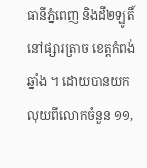ធានីភ្នំពេញ និងដី២ឡូតិ៍នៅផ្សារត្រាច ខេត្តកំពង់ឆ្នាំង ។ ដោយបានយកលុយពីលោកចំនួន ១១,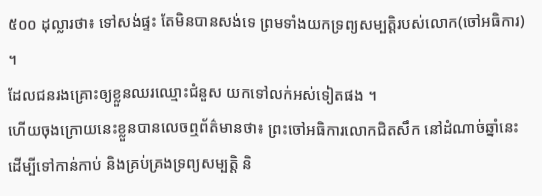៥០០ ដុល្លារថា៖ ទៅសង់ផ្ទះ តែមិនបានសង់ទេ ព្រមទាំងយកទ្រព្យសម្បត្តិរបស់លោក(ចៅអធិការ) ។
ដែលជនរងគ្រោះឲ្យខ្លួនឈរឈ្មោះជំនួស យកទៅលក់អស់ទៀតផង ។
ហើយចុងក្រោយនេះខ្លួនបានលេចឮព័ត៌មានថា៖ ព្រះចៅអធិការលោកជិតសឹក នៅដំណាច់ឆ្នាំនេះ ដើម្បីទៅកាន់កាប់ និងគ្រប់គ្រងទ្រព្យសម្បត្តិ និ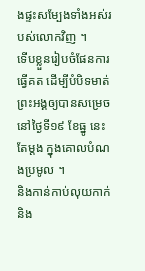ងផ្ទះសម្បែងទាំងអស់របស់លោកវិញ ។
ទើបខ្លួនរៀបចំផែនការធ្វើគត ដើម្បីបំបិទមាត់ព្រះអង្គឲ្យបានសម្រេចនៅថ្ងៃទី១៩ ខែធ្នូ នេះតែម្ដង ក្នុងគោលបំណងប្រមូល ។
និងកាន់កាប់លុយកាក់ និង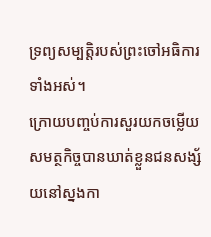ទ្រព្យសម្បត្តិរបស់ព្រះចៅអធិការទាំងអស់។
ក្រោយបញ្ចប់ការសួរយកចម្លើយ សមត្ថកិច្ចបានឃាត់ខ្លួនជនសង្ស័យនៅស្នងកា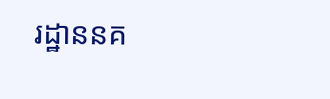រដ្ឋាននគ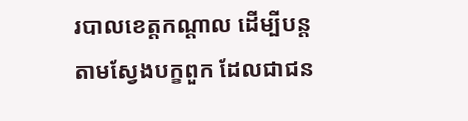របាលខេត្តកណ្តាល ដើម្បីបន្តតាមស្វែងបក្ខពួក ដែលជាជន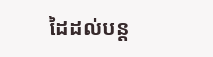ដៃដល់បន្ត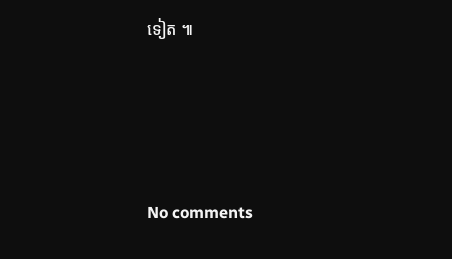ទៀត ៕






No comments